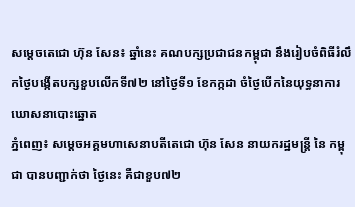សម្តេចតេជោ ហ៊ុន សែន៖ ឆ្នាំនេះ គណបក្សប្រជាជនកម្ពុជា នឹងរៀបចំពិធីរំលឹកថ្ងៃបង្កើតបក្សខួបលើកទី៧២ នៅថ្ងៃទី១ ខែកក្កដា ចំថ្ងៃបើកនៃយុទ្ធនាការឃោសនាបោះឆ្នោត
ភ្នំពេញ៖ សម្តេចអគ្គមហាសេនាបតីតេជោ ហ៊ុន សែន នាយករដ្ឋមន្ត្រី នៃ កម្ពុជា បានបញ្ជាក់ថា ថ្ងៃនេះ គឺជាខួប៧២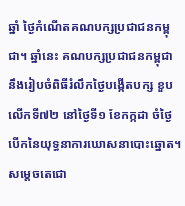ឆ្នាំ ថ្ងៃកំណើតគណបក្សប្រជាជនកម្ពុជា។ ឆ្នាំនេះ គណបក្សប្រជាជនកម្ពុជា នឹងរៀបចំពិធីរំលឹកថ្ងៃបង្កើតបក្ស ខួបលើកទី៧២ នៅថ្ងៃទី១ ខែកក្កដា ចំថ្ងៃបើកនៃយុទ្ធនាការឃោសនាបោះឆ្នោត។
សម្តេចតេជោ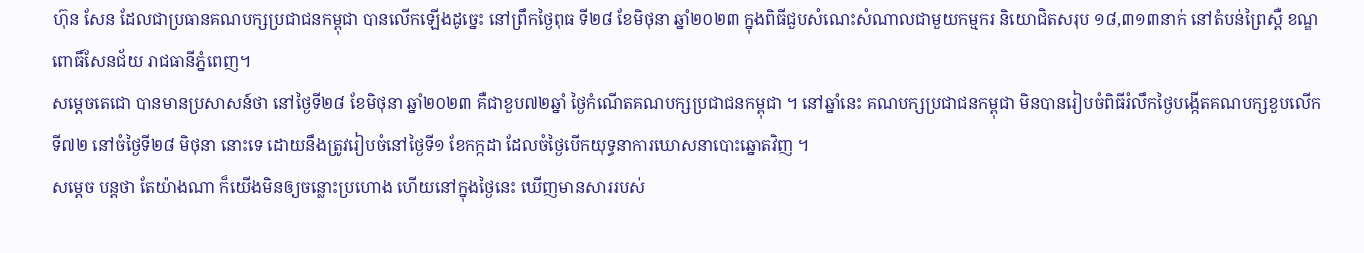ហ៊ុន សែន ដែលជាប្រធានគណបក្សប្រជាជនកម្ពុជា បានលើកឡើងដូច្នេះ នៅព្រឹកថ្ងៃពុធ ទី២៨ ខែមិថុនា ឆ្នាំ២០២៣ ក្នុងពិធីជួបសំណេះសំណាលជាមួយកម្មករ និយោជិតសរុប ១៨,៣១៣នាក់ នៅតំបន់ព្រៃស្ពឺ ខណ្ឌពោធិ៍សែនជ័យ រាជធានីភ្នំពេញ។
សម្ដេចតេជោ បានមានប្រសាសន៍ថា នៅថ្ងៃទី២៨ ខែមិថុនា ឆ្នាំ២០២៣ គឺជាខួប៧២ឆ្នាំ ថ្ងៃកំណើតគណបក្សប្រជាជនកម្ពុជា ។ នៅឆ្នាំនេះ គណបក្សប្រជាជនកម្ពុជា មិនបានរៀបចំពិធីរំលឹកថ្ងៃបង្កើតគណបក្សខួបលើកទី៧២ នៅចំថ្ងៃទី២៨ មិថុនា នោះទេ ដោយនឹងត្រូវរៀបចំនៅថ្ងៃទី១ ខែកក្កដា ដែលចំថ្ងៃបើកយុទ្ធនាការឃោសនាបោះឆ្នោតវិញ ។
សម្ដេច បន្តថា តែយ៉ាងណា ក៏យើងមិនឲ្យចន្លោះប្រហោង ហើយនៅក្នុងថ្ងៃនេះ ឃើញមានសាររបស់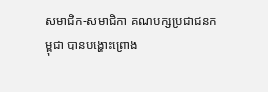សមាជិក-សមាជិកា គណបក្សប្រជាជនកម្ពុជា បានបង្ហោះព្រោង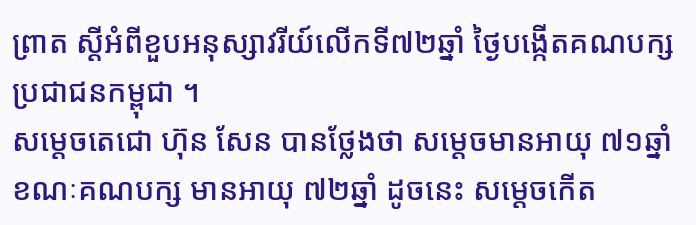ព្រាត ស្ដីអំពីខួបអនុស្សាវរីយ៍លើកទី៧២ឆ្នាំ ថ្ងៃបង្កើតគណបក្សប្រជាជនកម្ពុជា ។
សម្តេចតេជោ ហ៊ុន សែន បានថ្លែងថា សម្តេចមានអាយុ ៧១ឆ្នាំ ខណៈគណបក្ស មានអាយុ ៧២ឆ្នាំ ដូចនេះ សម្តេចកើត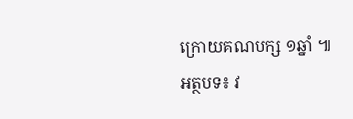ក្រោយគណបក្ស ១ឆ្នាំ ៕
អត្ថបទ៖ វ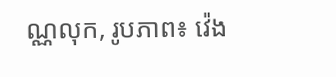ណ្ណលុក, រូបភាព៖ វ៉េង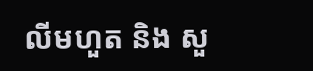លីមហួត និង សួ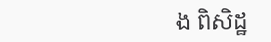ង ពិសិដ្ឋ